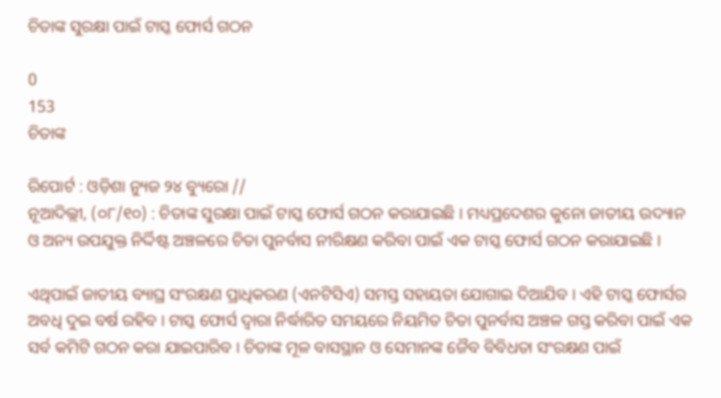ଚିତାଙ୍କ ସୁରକ୍ଷା ପାଇଁ ଟାସ୍କ ଫୋର୍ସ ଗଠନ

0
153
ଚିତାଙ୍କ

ରିପୋର୍ଟ : ଓଡ଼ିଶା ନ୍ୟୁଜ ୨୪ ବ୍ୟୁରୋ //
ନୂଆଦିଲ୍ଲୀ, (୦୮/୧୦) : ଚିତାଙ୍କ ସୁରକ୍ଷା ପାଇଁ ଟାସ୍କ ଫୋର୍ସ ଗଠନ କରାଯାଇଛି । ମଧ୍ୟପ୍ରଦେଶର କୁନୋ ଜାତୀୟ ଉଦ୍ୟାନ ଓ ଅନ୍ୟ ଉପଯୁକ୍ତ ନିର୍ଦ୍ଦିଷ୍ଟ ଅଞ୍ଚଳରେ ଚିତା ପୁନର୍ବାସ ନୀରିକ୍ଷଣ କରିବା ପାଇଁ ଏକ ଟାସ୍କ ଫୋର୍ସ ଗଠନ କରାଯାଇଛି ।

ଏଥିପାଇଁ ଜାତୀୟ ବ୍ୟାଘ୍ର ସଂରକ୍ଷଣ ପ୍ରାଧିକରଣ (ଏନଟିସିଏ) ସମସ୍ତ ସହାୟତା ଯୋଗାଇ ଦିଆଯିବ । ଏହି ଟାସ୍କ ଫୋର୍ସର ଅବଧି ଦୁଇ ବର୍ଷ ରହିବ । ଟାସ୍କ ଫୋର୍ସ ଦ୍ୱାରା ନିର୍ଦ୍ଧାରିତ ସମୟରେ ନିୟମିତ ଚିତା ପୁନର୍ବାସ ଅଞ୍ଚଳ ଗସ୍ତ କରିବା ପାଇଁ ଏକ ସର୍ବ କମିଟି ଗଠନ କରା ଯାଇପାରିବ । ଚିତାଙ୍କ ମୂଳ ବାସସ୍ଥାନ ଓ ସେମାନଙ୍କ ଜୈବ ବିବିଧତା ସଂରକ୍ଷଣ ପାଇଁ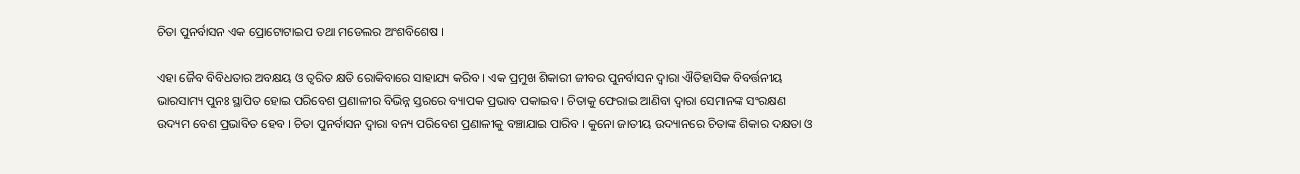ଚିତା ପୁନର୍ବାସନ ଏକ ପ୍ରୋଟୋଟାଇପ ତଥା ମଡେଲର ଅଂଶବିଶେଷ ।

ଏହା ଜୈବ ବିବିଧତାର ଅବକ୍ଷୟ ଓ ତ୍ୱରିତ କ୍ଷତି ରୋକିବାରେ ସାହାଯ୍ୟ କରିବ । ଏକ ପ୍ରମୁଖ ଶିକାରୀ ଜୀବର ପୁନର୍ବାସନ ଦ୍ୱାରା ଐତିହାସିକ ବିବର୍ତ୍ତନୀୟ ଭାରସାମ୍ୟ ପୁନଃ ସ୍ଥାପିତ ହୋଇ ପରିବେଶ ପ୍ରଣାଳୀର ବିଭିନ୍ନ ସ୍ତରରେ ବ୍ୟାପକ ପ୍ରଭାବ ପକାଇବ । ଚିତାକୁ ଫେରାଇ ଆଣିବା ଦ୍ୱାରା ସେମାନଙ୍କ ସଂରକ୍ଷଣ ଉଦ୍ୟମ ବେଶ ପ୍ରଭାବିତ ହେବ । ଚିତା ପୁନର୍ବାସନ ଦ୍ୱାରା ବନ୍ୟ ପରିବେଶ ପ୍ରଣାଳୀକୁ ବଞ୍ଚାଯାଇ ପାରିବ । କୁନୋ ଜାତୀୟ ଉଦ୍ୟାନରେ ଚିତାଙ୍କ ଶିକାର ଦକ୍ଷତା ଓ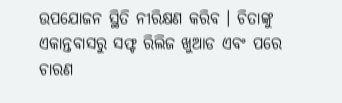ଉପଯୋଜନ ସ୍ଥିତି ନୀରିକ୍ଷଣ କରିବ । ଚିତାଙ୍କୁ ଏକାନ୍ତବାସରୁ ସଫ୍ଟ ରିଲିଜ ଖୁଆଡ ଏବଂ ପରେ ଚାରଣ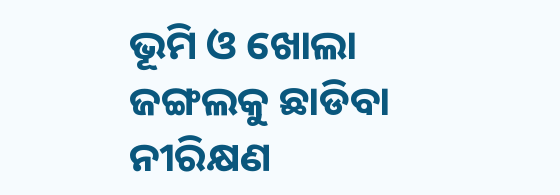ଭୂମି ଓ ଖୋଲା ଜଙ୍ଗଲକୁ ଛାଡିବା ନୀରିକ୍ଷଣ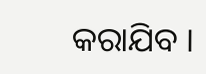କରାଯିବ ।